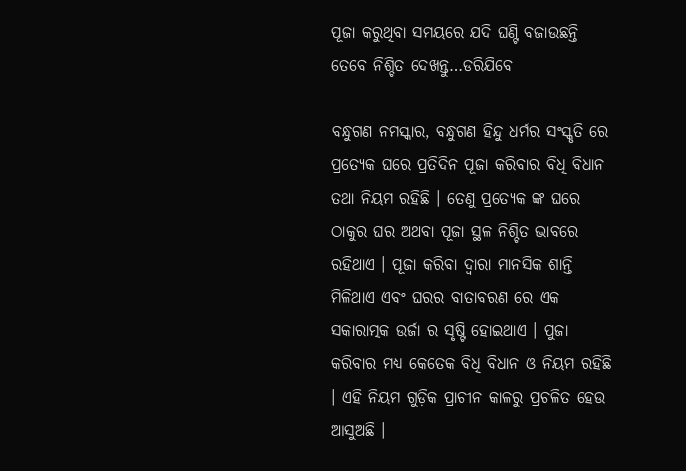ପୂଜା କରୁଥିବା ସମୟରେ ଯଦି ଘଣ୍ଟି ବଜାଉଛନ୍ତି ତେବେ ନିଶ୍ଚିତ ଦେଖନ୍ତୁ…ଡରିଯିବେ

ବନ୍ଧୁଗଣ ନମସ୍କାର, ବନ୍ଧୁଗଣ ହିନ୍ଦୁ ଧର୍ମର ସଂସ୍କୃତି ରେ ପ୍ରତ୍ୟେକ ଘରେ ପ୍ରତିଦିନ ପୂଜା କରିବାର ବିଧି ବିଧାନ ତଥା ନିୟମ ରହିଛି । ତେଣୁ ପ୍ରତ୍ୟେକ ଙ୍କ ଘରେ ଠାକୁର ଘର ଅଥବା ପୂଜା ସ୍ଥଳ ନିଶ୍ଚିତ ଭାବରେ ରହିଥାଏ । ପୂଜା କରିବା ଦ୍ୱାରା ମାନସିକ ଶାନ୍ତି ମିଳିଥାଏ ଏବଂ ଘରର ବାତାବରଣ ରେ ଏକ ସକାରାତ୍ମକ ଉର୍ଜା ର ସୃଷ୍ଟି ହୋଇଥାଏ । ପୁଜା କରିବାର ମଧ୍ୟ କେତେକ ବିଧି ବିଧାନ ଓ ନିୟମ ରହିଛି । ଏହି ନିୟମ ଗୁଡ଼ିକ ପ୍ରାଚୀନ କାଳରୁ ପ୍ରଚଳିତ ହେଉ ଆସୁଅଛି ।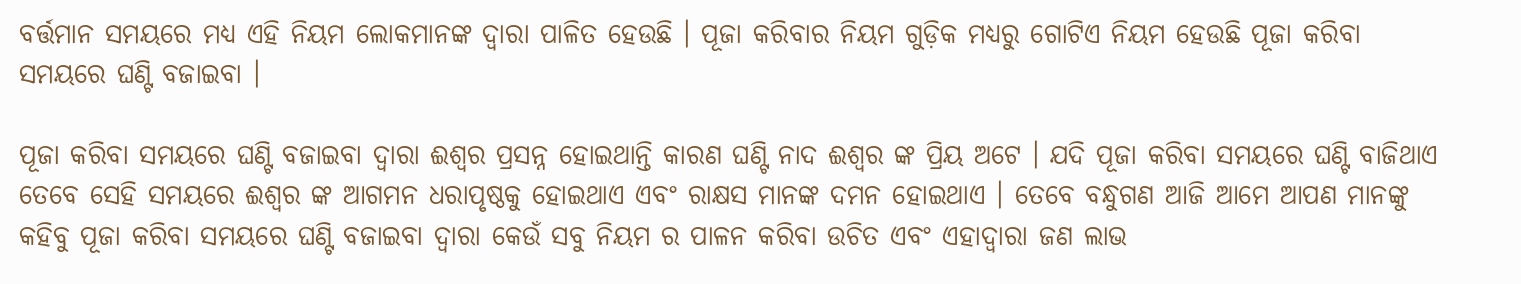ବର୍ତ୍ତମାନ ସମୟରେ ମଧ୍ୟ ଏହି ନିୟମ ଲୋକମାନଙ୍କ ଦ୍ଵାରା ପାଳିତ ହେଉଛି । ପୂଜା କରିବାର ନିୟମ ଗୁଡ଼ିକ ମଧ୍ୟରୁ ଗୋଟିଏ ନିୟମ ହେଉଛି ପୂଜା କରିବା ସମୟରେ ଘଣ୍ଟି ବଜାଇବା ।

ପୂଜା କରିବା ସମୟରେ ଘଣ୍ଟି ବଜାଇବା ଦ୍ଵାରା ଈଶ୍ୱର ପ୍ରସନ୍ନ ହୋଇଥାନ୍ତି କାରଣ ଘଣ୍ଟି ନାଦ ଈଶ୍ୱର ଙ୍କ ପ୍ରିୟ ଅଟେ । ଯଦି ପୂଜା କରିବା ସମୟରେ ଘଣ୍ଟି ବାଜିଥାଏ ତେବେ ସେହି ସମୟରେ ଈଶ୍ୱର ଙ୍କ ଆଗମନ ଧରାପୃଷ୍ଠକୁ ହୋଇଥାଏ ଏବଂ ରାକ୍ଷସ ମାନଙ୍କ ଦମନ ହୋଇଥାଏ । ତେବେ ବନ୍ଧୁଗଣ ଆଜି ଆମେ ଆପଣ ମାନଙ୍କୁ କହିବୁ ପୂଜା କରିବା ସମୟରେ ଘଣ୍ଟି ବଜାଇବା ଦ୍ଵାରା କେଉଁ ସବୁ ନିୟମ ର ପାଳନ କରିବା ଉଚିତ ଏବଂ ଏହାଦ୍ବାରା ଜଣ ଲାଭ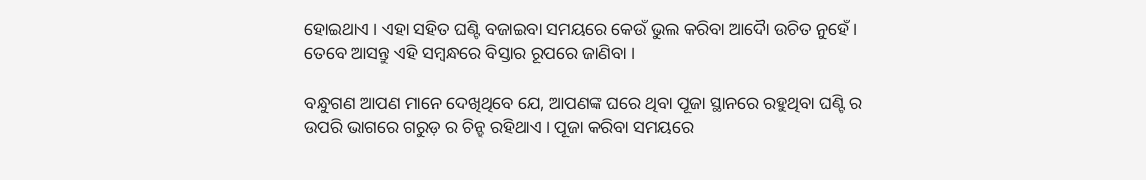ହୋଇଥାଏ । ଏହା ସହିତ ଘଣ୍ଟି ବଜାଇବା ସମୟରେ କେଉଁ ଭୁଲ କରିବା ଆଦୋୖ ଉଚିତ ନୁହେଁ । ତେବେ ଆସନ୍ତୁ ଏହି ସମ୍ବନ୍ଧରେ ବିସ୍ତାର ରୂପରେ ଜାଣିବା ।

ବନ୍ଧୁଗଣ ଆପଣ ମାନେ ଦେଖିଥିବେ ଯେ, ଆପଣଙ୍କ ଘରେ ଥିବା ପୂଜା ସ୍ଥାନରେ ରହୁଥିବା ଘଣ୍ଟି ର ଉପରି ଭାଗରେ ଗରୁଡ଼ ର ଚିନ୍ହ ରହିଥାଏ । ପୂଜା କରିବା ସମୟରେ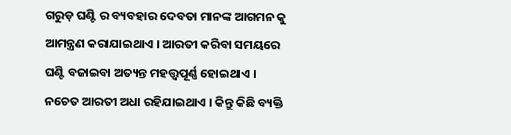ଗରୁଡ଼ ଘଣ୍ଟି ର ବ୍ୟବହାର ଦେବତା ମାନଙ୍କ ଆଗମନ କୁ ଆମନ୍ତ୍ରଣ କରାଯାଇଥାଏ । ଆରତୀ କରିବା ସମୟରେ ଘଣ୍ଟି ବଜାଇବା ଅତ୍ୟନ୍ତ ମହତ୍ତ୍ୱପୂର୍ଣ୍ଣ ହୋଇଥାଏ । ନଚେତ ଆରତୀ ଅଧା ରହିଯାଇଥାଏ । କିନ୍ତୁ କିଛି ବ୍ୟକ୍ତି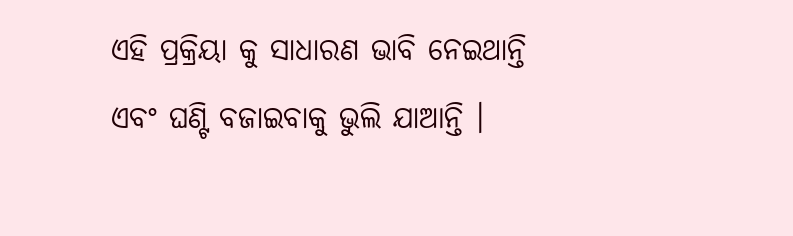ଏହି ପ୍ରକ୍ରିୟା କୁ ସାଧାରଣ ଭାବି ନେଇଥାନ୍ତି ଏବଂ ଘଣ୍ଟି ବଜାଇବାକୁ ଭୁଲି ଯାଆନ୍ତି ।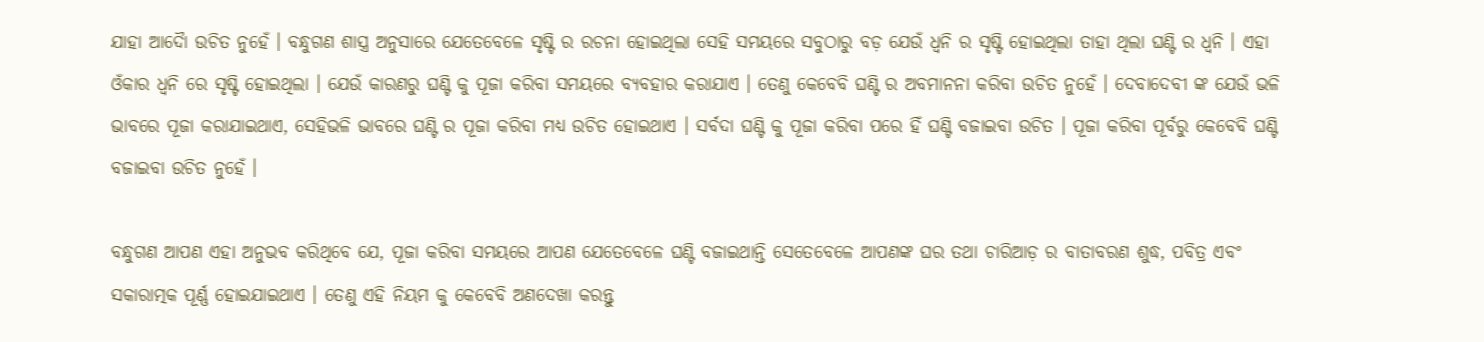ଯାହା ଆଦୋୖ ଉଚିତ ନୁହେଁ । ବନ୍ଧୁଗଣ ଶାସ୍ତ୍ର ଅନୁସାରେ ଯେତେବେଳେ ସୃଷ୍ଟି ର ରଚନା ହୋଇଥିଲା ସେହି ସମୟରେ ସବୁଠାରୁ ବଡ଼ ଯେଉଁ ଧ୍ୱନି ର ସୃଷ୍ଟି ହୋଇଥିଲା ତାହା ଥିଲା ଘଣ୍ଟି ର ଧ୍ୱନି । ଏହା ଓଁକାର ଧ୍ୱନି ରେ ସୃଷ୍ଟି ହୋଇଥିଲା । ଯେଉଁ କାରଣରୁ ଘଣ୍ଟି କୁ ପୂଜା କରିବା ସମୟରେ ବ୍ୟବହାର କରାଯାଏ । ତେଣୁ କେବେବି ଘଣ୍ଟି ର ଅବମାନନା କରିବା ଉଚିତ ନୁହେଁ । ଦେବାଦେବୀ ଙ୍କ ଯେଉଁ ଭଳି ଭାବରେ ପୂଜା କରାଯାଇଥାଏ, ସେହିଭଳି ଭାବରେ ଘଣ୍ଟି ର ପୂଜା କରିବା ମଧ୍ୟ ଉଚିତ ହୋଇଥାଏ । ସର୍ବଦା ଘଣ୍ଟି କୁ ପୂଜା କରିବା ପରେ ହିଁ ଘଣ୍ଟି ବଜାଇବା ଉଚିତ । ପୂଜା କରିବା ପୂର୍ବରୁ କେବେବି ଘଣ୍ଟି ବଜାଇବା ଉଚିତ ନୁହେଁ ।

ବନ୍ଧୁଗଣ ଆପଣ ଏହା ଅନୁଭବ କରିଥିବେ ଯେ, ପୂଜା କରିବା ସମୟରେ ଆପଣ ଯେତେବେଳେ ଘଣ୍ଟି ବଜାଇଥାନ୍ତି ସେତେବେଳେ ଆପଣଙ୍କ ଘର ତଥା ଚାରିଆଡ଼ ର ବାତାବରଣ ଶୁଦ୍ଧ, ପବିତ୍ର ଏବଂ ସକାରାତ୍ମକ ପୂର୍ଣ୍ଣ ହୋଇଯାଇଥାଏ । ତେଣୁ ଏହି ନିୟମ କୁ କେବେବି ଅଣଦେଖା କରନ୍ତୁ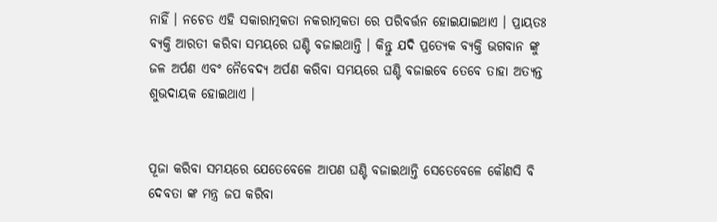ନାହିଁ । ନଚେତ ଏହି ସକାରାତ୍ମକତା ନକରାତ୍ମକତା ରେ ପରିବର୍ତ୍ତନ ହୋଇଯାଇଥାଏ । ପ୍ରାୟତଃ ବ୍ୟକ୍ତି ଆରତୀ କରିବା ସମୟରେ ଘଣ୍ଟି ବଜାଇଥାନ୍ତି । କିନ୍ତୁ ଯଦି ପ୍ରତ୍ୟେକ ବ୍ୟକ୍ତି ଭଗବାନ ଙ୍କୁ ଜଳ ଅର୍ପଣ ଏବଂ ନୈବେଦ୍ୟ ଅର୍ପଣ କରିବା ସମୟରେ ଘଣ୍ଟି ବଜାଇବେ ତେବେ ତାହା ଅତ୍ୟନ୍ତ ଶୁଭଦାୟକ ହୋଇଥାଏ ।


ପୂଜା କରିବା ସମୟରେ ଯେତେବେଳେ ଆପଣ ଘଣ୍ଟି ବଜାଇଥାନ୍ତି ସେତେବେଳେ କୌଣସି ବି ଦେବତା ଙ୍କ ମନ୍ତ୍ର ଜପ କରିବା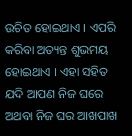ଉଚିତ ହୋଇଥାଏ । ଏପରି କରିବା ଅତ୍ୟନ୍ତ ଶୁଭମୟ ହୋଇଥାଏ । ଏହା ସହିତ ଯଦି ଆପଣ ନିଜ ଘରେ ଅଥବା ନିଜ ଘର ଆଖପାଖ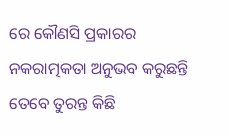ରେ କୌଣସି ପ୍ରକାରର ନକରାତ୍ମକତା ଅନୁଭବ କରୁଛନ୍ତି ତେବେ ତୁରନ୍ତ କିଛି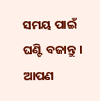ସମୟ ପାଇଁ ଘଣ୍ଟି ବଜାନ୍ତୁ । ଆପଣ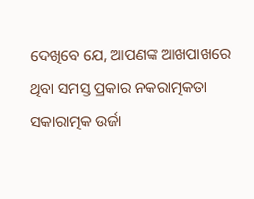ଦେଖିବେ ଯେ, ଆପଣଙ୍କ ଆଖପାଖରେ ଥିବା ସମସ୍ତ ପ୍ରକାର ନକରାତ୍ମକତା ସକାରାତ୍ମକ ଉର୍ଜା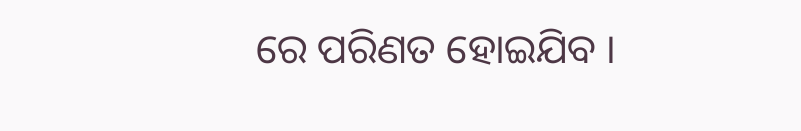ରେ ପରିଣତ ହୋଇଯିବ ।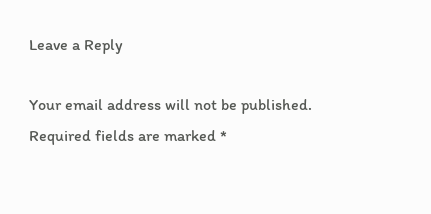Leave a Reply

Your email address will not be published. Required fields are marked *